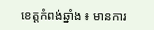ខេត្តកំពង់ឆ្នាំង ៖ មានការ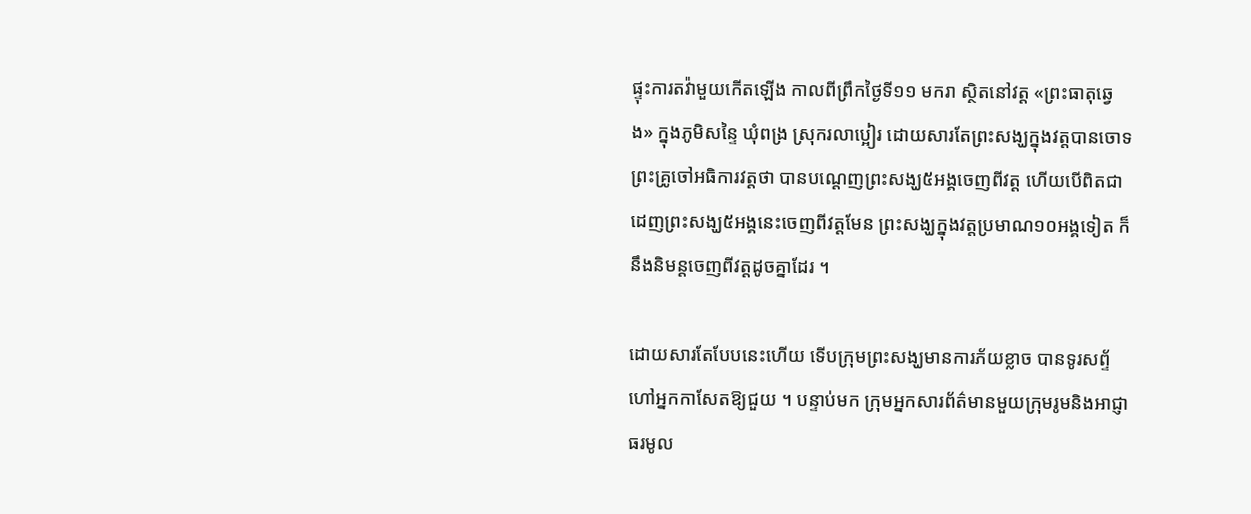ផ្ទុះការតវ៉ាមួយកើតឡើង កាលពីព្រឹកថ្ងៃទី១១ មករា ស្ថិតនៅវត្ត «ព្រះធាតុឆ្វេង» ក្នុងភូមិសន្ទៃ ឃុំពង្រ ស្រុករលាប្អៀរ ដោយសារតែព្រះសង្ឃក្នុងវត្តបានចោទព្រះគ្រូចៅអធិការវត្តថា បានបណ្តេញព្រះសង្ឃ៥អង្គចេញពីវត្ត ហើយបើពិតជាដេញព្រះសង្ឃ៥អង្គនេះចេញពីវត្តមែន ព្រះសង្ឃក្នុងវត្តប្រមាណ១០អង្គទៀត ក៏នឹងនិមន្តចេញពីវត្តដូចគ្នាដែរ ។

ដោយសារតែបែបនេះហើយ ទើបក្រុមព្រះសង្ឃមានការភ័យខ្លាច បានទូរសព្ទ័ហៅអ្នកកាសែតឱ្យជួយ ។ បន្ទាប់មក ក្រុមអ្នកសារព័ត៌មានមួយក្រុមរូមនិងអាជ្ញាធរមូល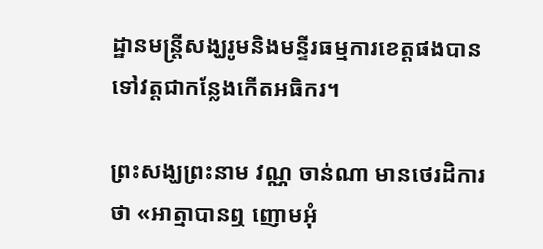ដ្ឋានមន្ត្រីសង្ឃរូមនិងមន្ទីរធម្មការខេត្តផងបានទៅវត្តជាកន្លែងកើតអធិករ។

ព្រះសង្ឃព្រះនាម វណ្ណ ចាន់ណា មានថេរដិការថា «អាត្មាបានឮ ញោមអុំ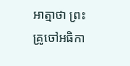អាត្មាថា ព្រះគ្រូចៅអធិកា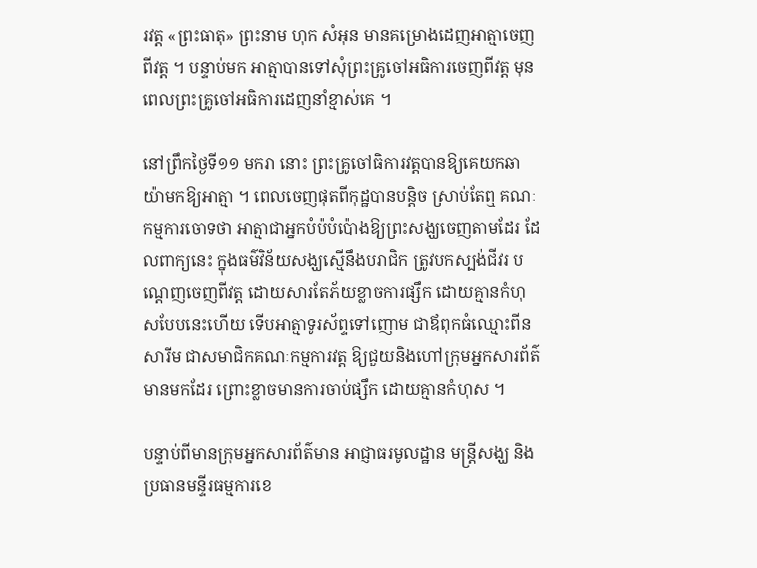រវត្ត «ព្រះធាតុ» ព្រះនាម ហុក សំអុន មានគម្រោងដេញអាត្មាចេញពីវត្ត ។ បន្ទាប់មក អាត្មាបានទៅសុំព្រះគ្រូចៅអធិការចេញពីវត្ត មុនពេលព្រះគ្រូចៅអធិការដេញនាំខ្មាស់គេ ។

នៅព្រឹកថ្ងៃទី១១ មករា នោះ ព្រះគ្រូចៅធិការវត្តបានឱ្យគេយកឆាយ៉ាមកឱ្យអាត្មា ។ ពេលចេញផុតពីកុដ្ឋបានបន្តិច ស្រាប់តែឮ គណៈកម្មការចោទថា អាត្មាជាអ្នកបំប៉បំប៉ោងឱ្យព្រះសង្ឃចេញតាមដែរ ដែលពាក្យនេះ ក្នុងធម៌វិន័យសង្ឃស្មើនឹងបរាជិក ត្រូវបកស្បង់ជីវរ បណ្តេញចេញពីវត្ត ដោយសារតែភ័យខ្លាចការផ្សឹក ដោយគ្មានកំហុសបែបនេះហើយ ទើបអាត្មាទូរស័ព្ទទៅញោម ជាឪពុកធំឈ្មោះពីន សារីម ជាសមាជិកគណៈកម្មការវត្ត ឱ្យជួយនិងហៅក្រុមអ្នកសារព័ត៌មានមកដែរ ព្រោះខ្លាចមានការចាប់ផ្សឹក ដោយគ្មានកំហុស ។

បន្ទាប់ពីមានក្រុមអ្នកសារព័ត៌មាន អាជ្ញាធរមូលដ្ឋាន មន្ត្រីសង្ឃ និងប្រធានមន្ទីរធម្មការខេ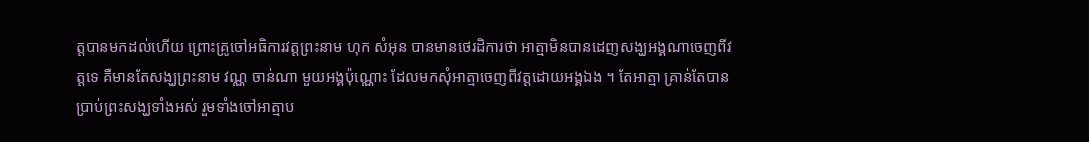ត្តបានមកដល់ហើយ ព្រោះគ្រូចៅអធិការវត្តព្រះនាម ហុក សំអុន បានមានថេរដិការថា អាត្មាមិនបានដេញសង្ឃអង្គណាចេញពីវត្តទេ គឺមានតែសង្ឃព្រះនាម វណ្ណ ចាន់ណា មួយអង្គប៉ុណ្ណោះ ដែលមកសុំអាត្មាចេញពីវត្តដោយអង្គឯង ។ តែអាត្មា គ្រាន់តែបានប្រាប់ព្រះសង្ឃទាំងអស់ រួមទាំងចៅអាត្មាប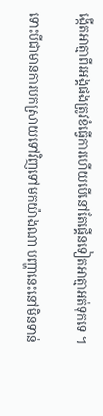ង្កើតអាត្មាពីរអង្គផងត្រូវខំធ្វើការហើយបើនៅតែផ្គើនទៀតអាត្មាអត់ទុកទេ ។

ទោះបីជាមានការបកស្រាយទៅវិញទៅមកយ៉ាងណា បញ្ហានេះនៅមិនទាន់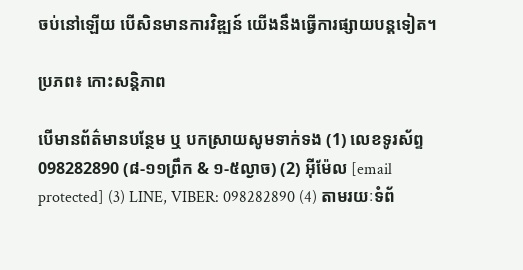ចប់នៅឡើយ បើសិនមានការវិឌ្ឍន៍ យើងនឹងធ្វើការផ្សាយបន្តទៀត។

ប្រភព៖ កោះសន្តិភាព

បើមានព័ត៌មានបន្ថែម ឬ បកស្រាយសូមទាក់ទង (1) លេខទូរស័ព្ទ 098282890 (៨-១១ព្រឹក & ១-៥ល្ងាច) (2) អ៊ីម៉ែល [email protected] (3) LINE, VIBER: 098282890 (4) តាមរយៈទំព័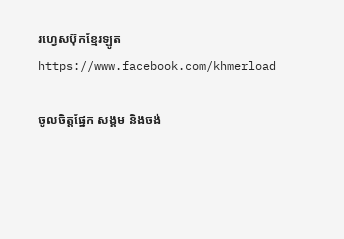រហ្វេសប៊ុកខ្មែរឡូត https://www.facebook.com/khmerload

ចូលចិត្តផ្នែក សង្គម និងចង់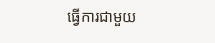ធ្វើការជាមួយ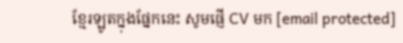ខ្មែរឡូតក្នុងផ្នែកនេះ សូមផ្ញើ CV មក [email protected]